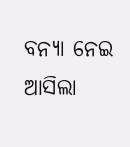ବନ୍ୟା ନେଇ ଆସିଲା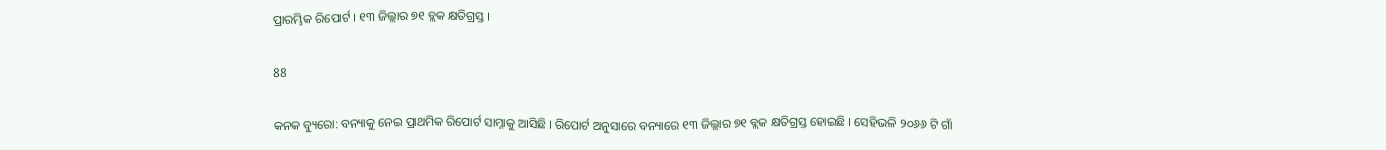ପ୍ରାରମ୍ଭିକ ରିପୋର୍ଟ । ୧୩ ଜିଲ୍ଲାର ୭୧ ବ୍ଲକ କ୍ଷତିଗ୍ରସ୍ତ ।

88

କନକ ବ୍ୟୁରୋ: ବନ୍ୟାକୁ ନେଇ ପ୍ରାଥମିକ ରିପୋର୍ଟ ସାମ୍ନାକୁ ଆସିଛି । ରିପୋର୍ଟ ଅନୁସାରେ ବନ୍ୟାରେ ୧୩ ଜିଲ୍ଲାର ୭୧ ବ୍ଲକ କ୍ଷତିଗ୍ରସ୍ତ ହୋଇଛି । ସେହିଭଳି ୨୦୬୬ ଟି ଗାଁ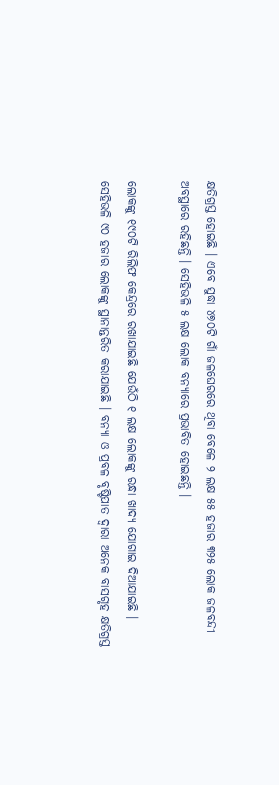କ୍ଷତିଗ୍ରସ୍ତ ହୋଇଛି । ଏବେ ସୁଦ୍ଧା ୪୭୦ଟି ଗାଁ ଜଳଘେରରେ ଥିବା ବେଳେ ୨ ଲକ୍ଷ ୫୫ ହଜାର ୩୨୫ ଲୋକ ଜଳବନ୍ଦୀ ଅବସ୍ଥାରେ ରହିଛନ୍ତି । ସେହିଭଳି ୫ ଲକ୍ଷ ଲୋକ ବନ୍ୟାରେ ପ୍ରଭାବିତ ହୋଇଛନ୍ତି ।

ଲୋକଙ୍କୁ ୧୯୦ଟି ରିଲିଫ କେନ୍ଦ୍ରରେ ରଖାଯାଇଛି ଯେଉଁଠି ୧ ଲକ୍ଷ ଲୋକଙ୍କୁ ରନ୍ଧା ଖାଦ୍ୟ ଯୋଗାଇ ଦିଆଯାଇଛି । ସେହିଭଳି ୯୦ ହଜାର ଲୋକଙ୍କୁ ସ୍ଥାନାନ୍ତରିତ କରାଯାଇଛି । ବନ୍ୟା ଓ ପ୍ରବଳ ବୃଷ୍ଟିପାତ ଦ୍ୱାରା ଅନେକ ବାସଗୃହ କ୍ଷତିଗ୍ରସ୍ତ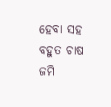ହେବା ସହ ବହୁତ ଚାଷ ଜମି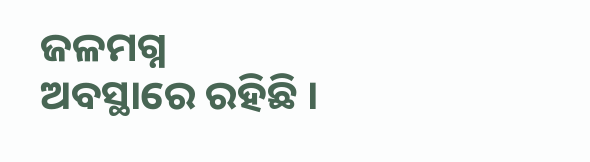ଜଳମଗ୍ନ ଅବସ୍ଥାରେ ରହିଛି ।